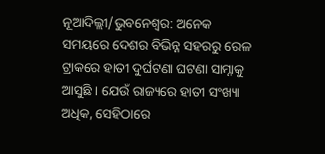ନୂଆଦିଲ୍ଲୀ/ଭୁବନେଶ୍ବର: ଅନେକ ସମୟରେ ଦେଶର ବିଭିନ୍ନ ସହରରୁ ରେଳ ଟ୍ରାକରେ ହାତୀ ଦୁର୍ଘଟଣା ଘଟଣା ସାମ୍ନାକୁ ଆସୁଛି । ଯେଉଁ ରାଜ୍ୟରେ ହାତୀ ସଂଖ୍ୟା ଅଧିକ, ସେହିଠାରେ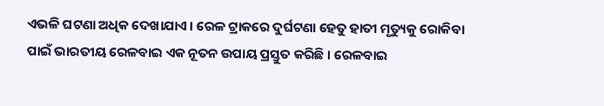ଏଭଳି ଘଟଣା ଅଧିକ ଦେଖାଯାଏ । ରେଳ ଟ୍ରାକରେ ଦୁର୍ଘଟଣା ହେତୁ ହାତୀ ମୃତ୍ୟୁକୁ ରୋକିବା ପାଇଁ ଭାରତୀୟ ରେଳବାଇ ଏକ ନୂତନ ଉପାୟ ପ୍ରସ୍ତୁତ କରିଛି । ରେଳବାଇ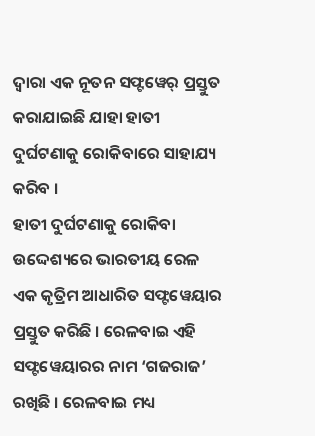ଦ୍ୱାରା ଏକ ନୂତନ ସଫ୍ଟୱେର୍ ପ୍ରସ୍ତୁତ କରାଯାଇଛି ଯାହା ହାତୀ ଦୁର୍ଘଟଣାକୁ ରୋକିବାରେ ସାହାଯ୍ୟ କରିବ ।
ହାତୀ ଦୁର୍ଘଟଣାକୁ ରୋକିବା ଉଦ୍ଦେଶ୍ୟରେ ଭାରତୀୟ ରେଳ ଏକ କୃତ୍ରିମ ଆଧାରିତ ସଫ୍ଟୱେୟାର ପ୍ରସ୍ତୁତ କରିଛି । ରେଳବାଇ ଏହି ସଫ୍ଟୱେୟାରର ନାମ ‘ଗଜରାଜ’ ରଖିଛି । ରେଳବାଇ ମଧ୍ୟ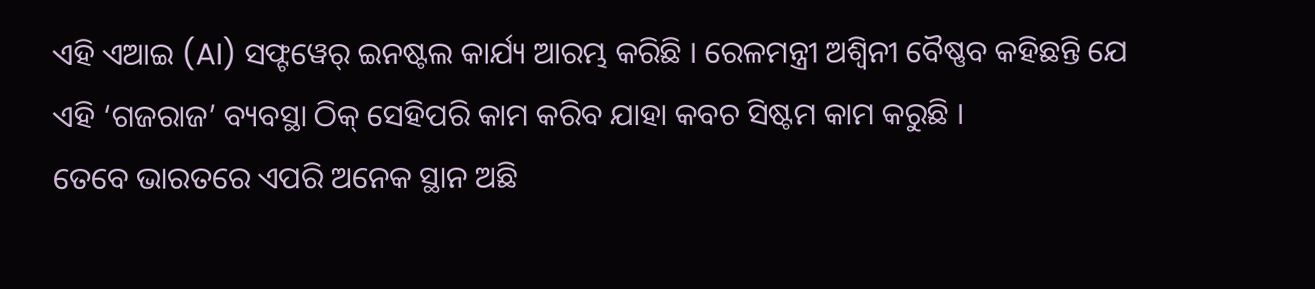ଏହି ଏଆଇ (AI) ସଫ୍ଟୱେର୍ ଇନଷ୍ଟଲ କାର୍ଯ୍ୟ ଆରମ୍ଭ କରିଛି । ରେଳମନ୍ତ୍ରୀ ଅଶ୍ୱିନୀ ବୈଷ୍ଣବ କହିଛନ୍ତି ଯେ ଏହି ‘ଗଜରାଜ’ ବ୍ୟବସ୍ଥା ଠିକ୍ ସେହିପରି କାମ କରିବ ଯାହା କବଚ ସିଷ୍ଟମ କାମ କରୁଛି ।
ତେବେ ଭାରତରେ ଏପରି ଅନେକ ସ୍ଥାନ ଅଛି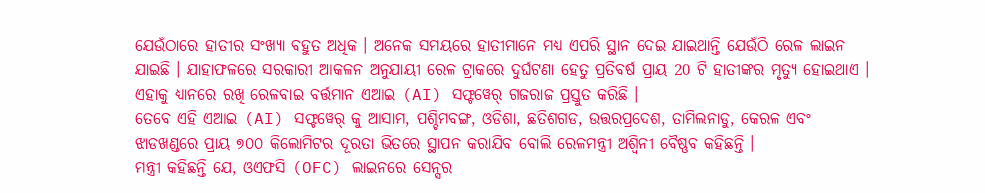ଯେଉଁଠାରେ ହାତୀର ସଂଖ୍ୟା ବହୁତ ଅଧିକ । ଅନେକ ସମୟରେ ହାତୀମାନେ ମଧ୍ୟ ଏପରି ସ୍ଥାନ ଦେଇ ଯାଇଥାନ୍ତି ଯେଉଁଠି ରେଳ ଲାଇନ ଯାଇଛି । ଯାହାଫଳରେ ସରକାରୀ ଆକଳନ ଅନୁଯାୟୀ ରେଳ ଟ୍ରାକରେ ଦୁର୍ଘଟଣା ହେତୁ ପ୍ରତିବର୍ଷ ପ୍ରାୟ 20 ଟି ହାତୀଙ୍କର ମୃତ୍ୟୁ ହୋଇଥାଏ । ଏହାକୁ ଧ୍ୟାନରେ ରଖି ରେଳବାଇ ବର୍ତ୍ତମାନ ଏଆଇ (AI) ସଫ୍ଟୱେର୍ ଗଜରାଜ ପ୍ରସ୍ତୁତ କରିଛି ।
ତେବେ ଏହି ଏଆଇ (AI) ସଫ୍ଟୱେର୍ କୁ ଆସାମ, ପଶ୍ଚିମବଙ୍ଗ, ଓଡିଶା, ଛତିଶଗଡ, ଉତ୍ତରପ୍ରଦେଶ, ତାମିଲନାଡୁ, କେରଳ ଏବଂ ଝାଡଖଣ୍ଡରେ ପ୍ରାୟ ୭୦୦ କିଲୋମିଟର ଦୂରତା ଭିତରେ ସ୍ଥାପନ କରାଯିବ ବୋଲି ରେଳମନ୍ତ୍ରୀ ଅଶ୍ୱିନୀ ବୈଷ୍ଣବ କହିଛନ୍ତି ।
ମନ୍ତ୍ରୀ କହିଛନ୍ତି ଯେ, ଓଏଫସି (OFC) ଲାଇନରେ ସେନ୍ସର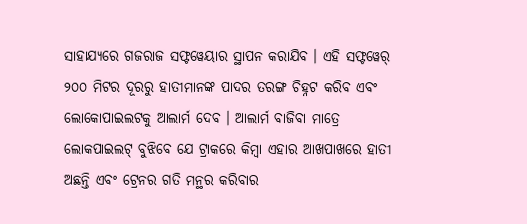ସାହାଯ୍ୟରେ ଗଜରାଜ ସଫ୍ଟୱେୟାର ସ୍ଥାପନ କରାଯିବ । ଏହି ସଫ୍ଟୱେର୍ ୨୦୦ ମିଟର ଦୂରରୁ ହାତୀମାନଙ୍କ ପାଦର ତରଙ୍ଗ ଚିହ୍ନଟ କରିବ ଏବଂ ଲୋକୋପାଇଲଟକୁ ଆଲାର୍ମ ଦେବ । ଆଲାର୍ମ ବାଜିବା ମାତ୍ରେ ଲୋକପାଇଲଟ୍ ବୁଝିବେ ଯେ ଟ୍ରାକରେ କିମ୍ବା ଏହାର ଆଖପାଖରେ ହାତୀ ଅଛନ୍ତି ଏବଂ ଟ୍ରେନର ଗତି ମନ୍ଥର କରିବାର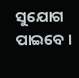ସୁଯୋଗ ପାଇବେ ।